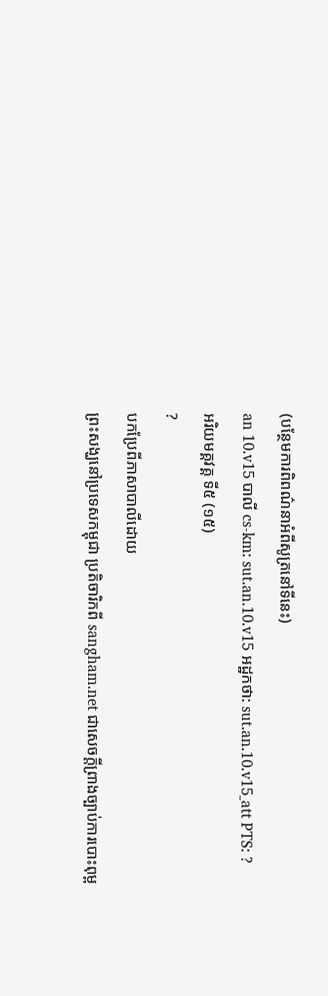(បន្ថែមការពិពណ៌នាអំពីសូត្រនៅទីនេះ)
an 10.v15 បាលី cs-km: sut.an.10.v15 អដ្ឋកថា: sut.an.10.v15_att PTS: ?
អរិយមគ្គវគ្គ ទី៥ (១៥)
?
បកប្រែពីភាសាបាលីដោយ
ព្រះសង្ឃនៅប្រទេសកម្ពុជា ប្រតិចារិកពី sangham.net ជាសេចក្តីព្រាងច្បាប់ការបោះពុម្ព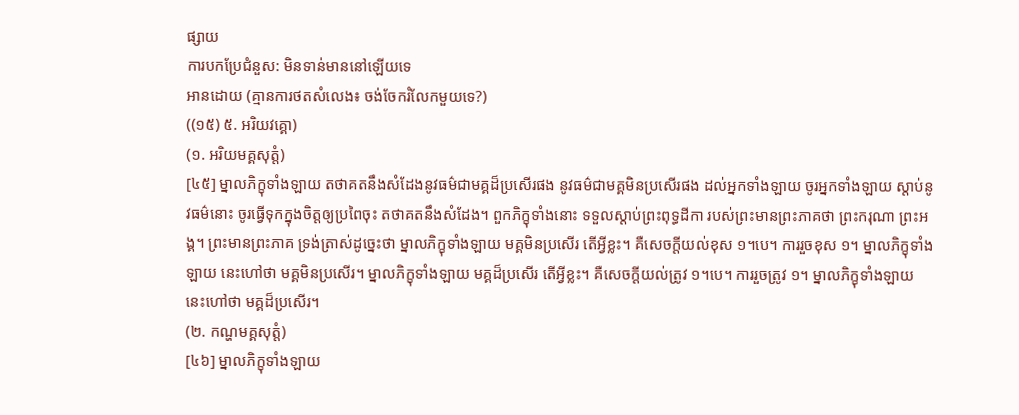ផ្សាយ
ការបកប្រែជំនួស: មិនទាន់មាននៅឡើយទេ
អានដោយ (គ្មានការថតសំលេង៖ ចង់ចែករំលែកមួយទេ?)
((១៥) ៥. អរិយវគ្គោ)
(១. អរិយមគ្គសុត្តំ)
[៤៥] ម្នាលភិក្ខុទាំងឡាយ តថាគតនឹងសំដែងនូវធម៌ជាមគ្គដ៏ប្រសើរផង នូវធម៌ជាមគ្គមិនប្រសើរផង ដល់អ្នកទាំងឡាយ ចូរអ្នកទាំងឡាយ ស្តាប់នូវធម៌នោះ ចូរធ្វើទុកក្នុងចិត្តឲ្យប្រពៃចុះ តថាគតនឹងសំដែង។ ពួកភិក្ខុទាំងនោះ ទទួលស្តាប់ព្រះពុទ្ធដីកា របស់ព្រះមានព្រះភាគថា ព្រះករុណា ព្រះអង្គ។ ព្រះមានព្រះភាគ ទ្រង់ត្រាស់ដូច្នេះថា ម្នាលភិក្ខុទាំងឡាយ មគ្គមិនប្រសើរ តើអ្វីខ្លះ។ គឺសេចក្តីយល់ខុស ១។បេ។ ការរួចខុស ១។ ម្នាលភិក្ខុទាំងឡាយ នេះហៅថា មគ្គមិនប្រសើរ។ ម្នាលភិក្ខុទាំងឡាយ មគ្គដ៏ប្រសើរ តើអ្វីខ្លះ។ គឺសេចក្តីយល់ត្រូវ ១។បេ។ ការរួចត្រូវ ១។ ម្នាលភិក្ខុទាំងឡាយ នេះហៅថា មគ្គដ៏ប្រសើរ។
(២. កណ្ហមគ្គសុត្តំ)
[៤៦] ម្នាលភិក្ខុទាំងឡាយ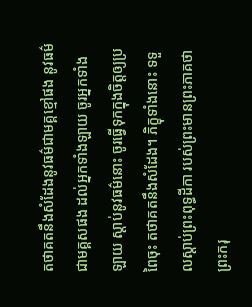តថាគតនឹងសំដែងនូវធម៌ជាមគ្គខ្មៅផង នូវធម៌ជាមគ្គសផង ដល់អ្នកទាំងឡាយ ចូរអ្នកទាំងឡាយ ស្តាប់នូវធម៌នោះ ចូរធ្វើទុកក្នុងចិត្តឲ្យប្រពៃចុះ តថាគតនឹងសំដែង។ ភិក្ខុទាំងនោះ ទទួលស្តាប់ព្រះពុទ្ធដីកា របស់ព្រះមានព្រះភាគថា ព្រះករុ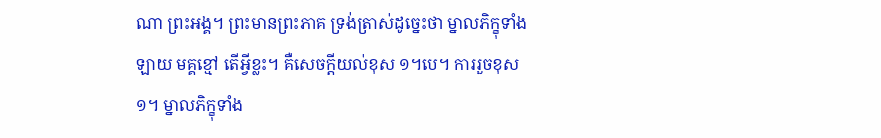ណា ព្រះអង្គ។ ព្រះមានព្រះភាគ ទ្រង់ត្រាស់ដូច្នេះថា ម្នាលភិក្ខុទាំងឡាយ មគ្គខ្មៅ តើអ្វីខ្លះ។ គឺសេចក្តីយល់ខុស ១។បេ។ ការរួចខុស ១។ ម្នាលភិក្ខុទាំង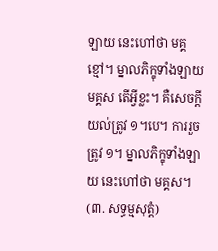ឡាយ នេះហៅថា មគ្គខ្មៅ។ ម្នាលភិក្ខុទាំងឡាយ មគ្គស តើអ្វីខ្លះ។ គឺសេចក្តីយល់ត្រូវ ១។បេ។ ការរួចត្រូវ ១។ ម្នាលភិក្ខុទាំងឡាយ នេះហៅថា មគ្គស។
(៣. សទ្ធម្មសុត្តំ)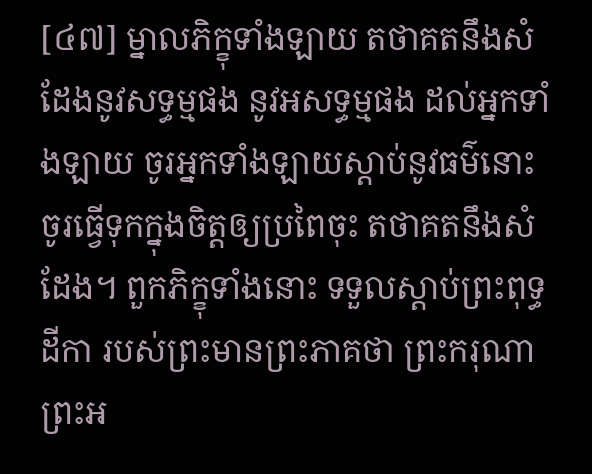[៤៧] ម្នាលភិក្ខុទាំងឡាយ តថាគតនឹងសំដែងនូវសទ្ធម្មផង នូវអសទ្ធម្មផង ដល់អ្នកទាំងឡាយ ចូរអ្នកទាំងឡាយស្តាប់នូវធម៌នោះ ចូរធ្វើទុកក្នុងចិត្តឲ្យប្រពៃចុះ តថាគតនឹងសំដែង។ ពួកភិក្ខុទាំងនោះ ទទួលស្តាប់ព្រះពុទ្ធដីកា របស់ព្រះមានព្រះភាគថា ព្រះករុណា ព្រះអ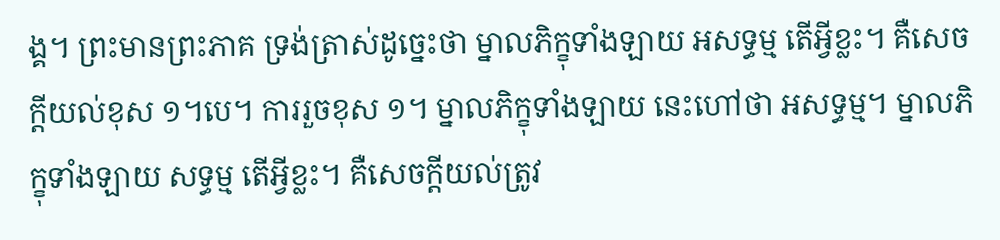ង្គ។ ព្រះមានព្រះភាគ ទ្រង់ត្រាស់ដូច្នេះថា ម្នាលភិក្ខុទាំងឡាយ អសទ្ធម្ម តើអ្វីខ្លះ។ គឺសេចក្តីយល់ខុស ១។បេ។ ការរួចខុស ១។ ម្នាលភិក្ខុទាំងឡាយ នេះហៅថា អសទ្ធម្ម។ ម្នាលភិក្ខុទាំងឡាយ សទ្ធម្ម តើអ្វីខ្លះ។ គឺសេចក្តីយល់ត្រូវ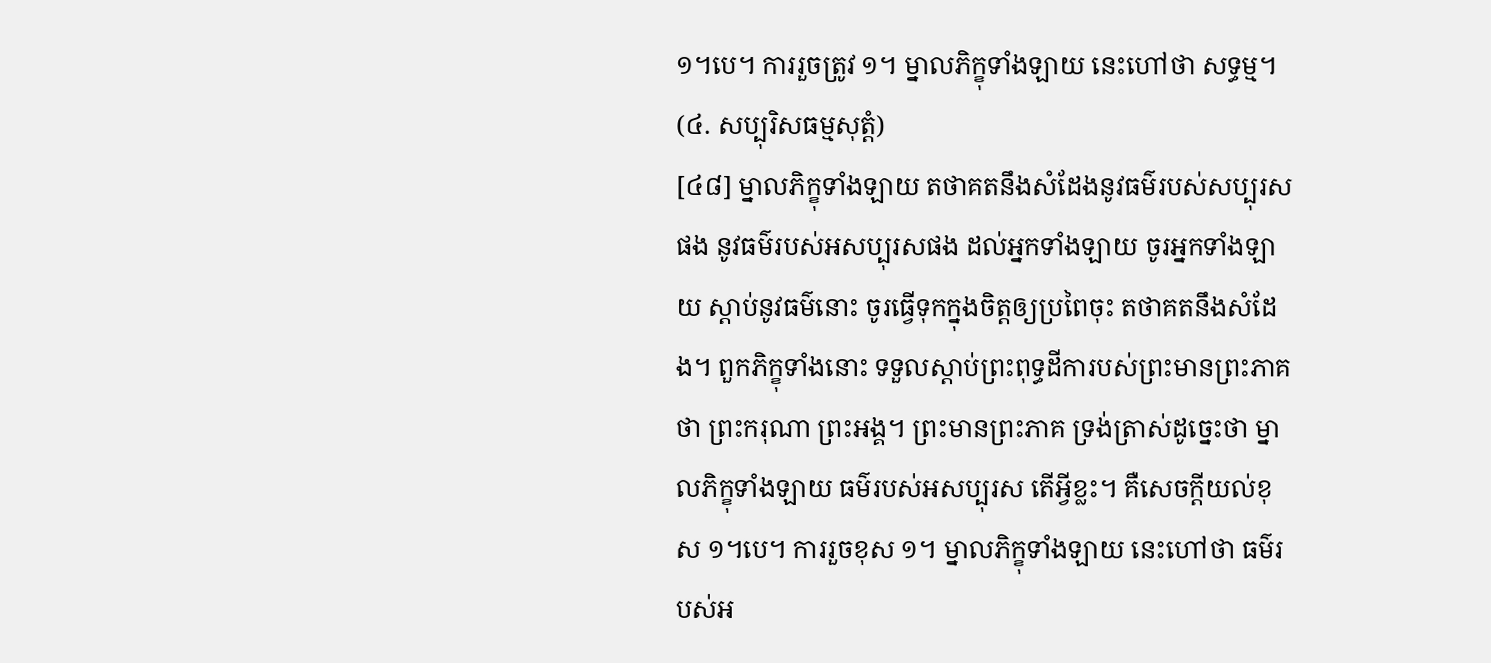១។បេ។ ការរួចត្រូវ ១។ ម្នាលភិក្ខុទាំងឡាយ នេះហៅថា សទ្ធម្ម។
(៤. សប្បុរិសធម្មសុត្តំ)
[៤៨] ម្នាលភិក្ខុទាំងឡាយ តថាគតនឹងសំដែងនូវធម៌របស់សប្បុរសផង នូវធម៌របស់អសប្បុរសផង ដល់អ្នកទាំងឡាយ ចូរអ្នកទាំងឡាយ ស្តាប់នូវធម៌នោះ ចូរធ្វើទុកក្នុងចិត្តឲ្យប្រពៃចុះ តថាគតនឹងសំដែង។ ពួកភិក្ខុទាំងនោះ ទទួលស្តាប់ព្រះពុទ្ធដីការបស់ព្រះមានព្រះភាគថា ព្រះករុណា ព្រះអង្គ។ ព្រះមានព្រះភាគ ទ្រង់ត្រាស់ដូច្នេះថា ម្នាលភិក្ខុទាំងឡាយ ធម៌របស់អសប្បុរស តើអ្វីខ្លះ។ គឺសេចក្តីយល់ខុស ១។បេ។ ការរួចខុស ១។ ម្នាលភិក្ខុទាំងឡាយ នេះហៅថា ធម៌របស់អ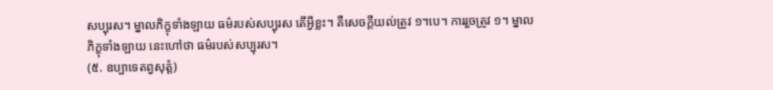សប្បុរស។ ម្នាលភិក្ខុទាំងឡាយ ធម៌របស់សប្បុរស តើអ្វីខ្លះ។ គឺសេចក្តីយល់ត្រូវ ១។បេ។ ការរួចត្រូវ ១។ ម្នាលភិក្ខុទាំងឡាយ នេះហៅថា ធម៌របស់សប្បុរស។
(៥. ឧប្បាទេតព្វសុត្តំ)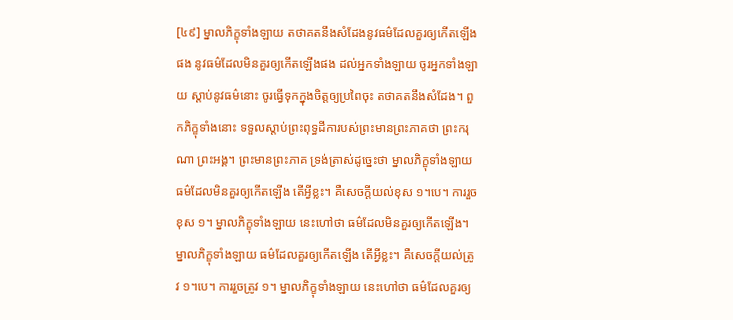[៤៩] ម្នាលភិក្ខុទាំងឡាយ តថាគតនឹងសំដែងនូវធម៌ដែលគួរឲ្យកើតឡើងផង នូវធម៌ដែលមិនគួរឲ្យកើតឡើងផង ដល់អ្នកទាំងឡាយ ចូរអ្នកទាំងឡាយ ស្តាប់នូវធម៌នោះ ចូរធ្វើទុកក្នុងចិត្តឲ្យប្រពៃចុះ តថាគតនឹងសំដែង។ ពួកភិក្ខុទាំងនោះ ទទួលស្តាប់ព្រះពុទ្ធដីការបស់ព្រះមានព្រះភាគថា ព្រះករុណា ព្រះអង្គ។ ព្រះមានព្រះភាគ ទ្រង់ត្រាស់ដូច្នេះថា ម្នាលភិក្ខុទាំងឡាយ ធម៌ដែលមិនគួរឲ្យកើតឡើង តើអ្វីខ្លះ។ គឺសេចក្តីយល់ខុស ១។បេ។ ការរួចខុស ១។ ម្នាលភិក្ខុទាំងឡាយ នេះហៅថា ធម៌ដែលមិនគួរឲ្យកើតឡើង។ ម្នាលភិក្ខុទាំងឡាយ ធម៌ដែលគួរឲ្យកើតឡើង តើអ្វីខ្លះ។ គឺសេចក្តីយល់ត្រូវ ១។បេ។ ការរួចត្រូវ ១។ ម្នាលភិក្ខុទាំងឡាយ នេះហៅថា ធម៌ដែលគួរឲ្យ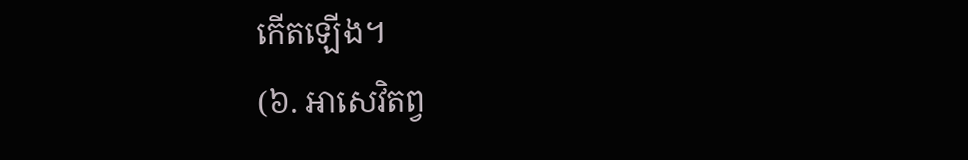កើតឡើង។
(៦. អាសេវិតព្វ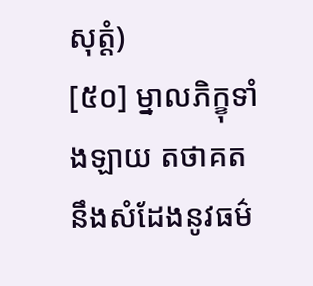សុត្តំ)
[៥០] ម្នាលភិក្ខុទាំងឡាយ តថាគតនឹងសំដែងនូវធម៌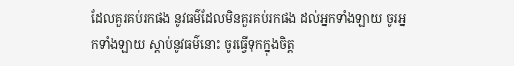ដែលគួរគប់រកផង នូវធម៌ដែលមិនគួរគប់រកផង ដល់អ្នកទាំងឡាយ ចូរអ្នកទាំងឡាយ ស្តាប់នូវធម៌នោះ ចូរធ្វើទុកក្នុងចិត្ត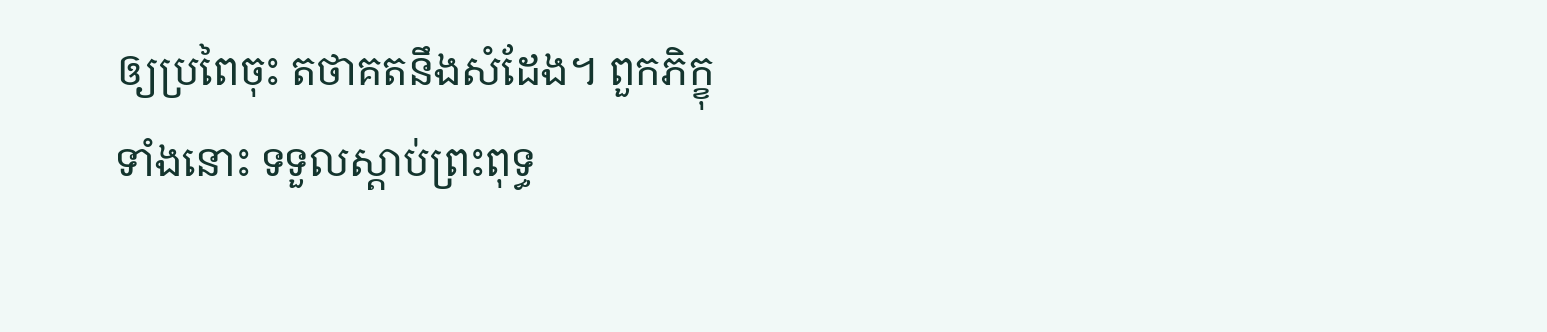ឲ្យប្រពៃចុះ តថាគតនឹងសំដែង។ ពួកភិក្ខុទាំងនោះ ទទួលស្តាប់ព្រះពុទ្ធ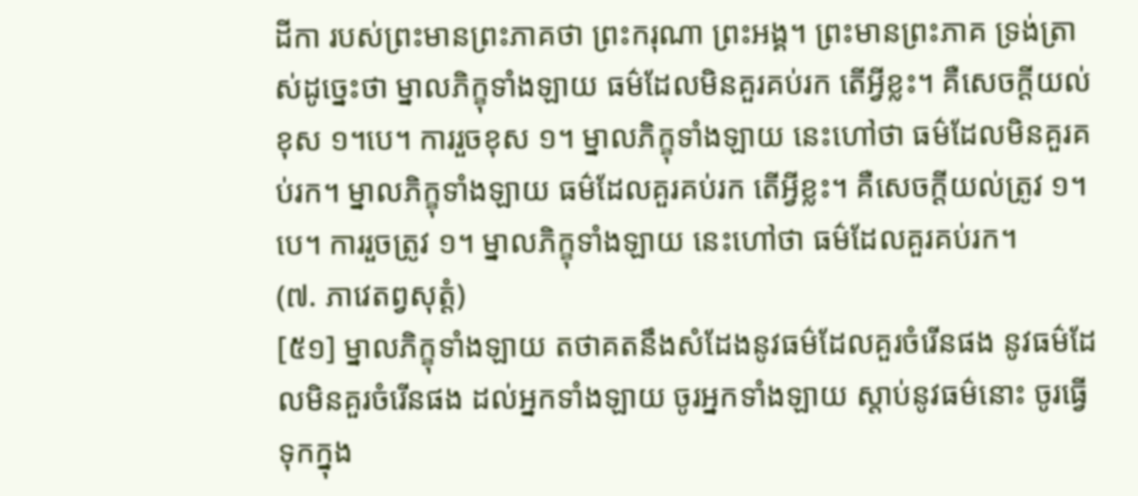ដីកា របស់ព្រះមានព្រះភាគថា ព្រះករុណា ព្រះអង្គ។ ព្រះមានព្រះភាគ ទ្រង់ត្រាស់ដូច្នេះថា ម្នាលភិក្ខុទាំងឡាយ ធម៌ដែលមិនគួរគប់រក តើអ្វីខ្លះ។ គឺសេចក្តីយល់ខុស ១។បេ។ ការរួចខុស ១។ ម្នាលភិក្ខុទាំងឡាយ នេះហៅថា ធម៌ដែលមិនគួរគប់រក។ ម្នាលភិក្ខុទាំងឡាយ ធម៌ដែលគួរគប់រក តើអ្វីខ្លះ។ គឺសេចក្តីយល់ត្រូវ ១។បេ។ ការរួចត្រូវ ១។ ម្នាលភិក្ខុទាំងឡាយ នេះហៅថា ធម៌ដែលគួរគប់រក។
(៧. ភាវេតព្វសុត្តំ)
[៥១] ម្នាលភិក្ខុទាំងឡាយ តថាគតនឹងសំដែងនូវធម៌ដែលគួរចំរើនផង នូវធម៌ដែលមិនគួរចំរើនផង ដល់អ្នកទាំងឡាយ ចូរអ្នកទាំងឡាយ ស្តាប់នូវធម៌នោះ ចូរធ្វើទុកក្នុង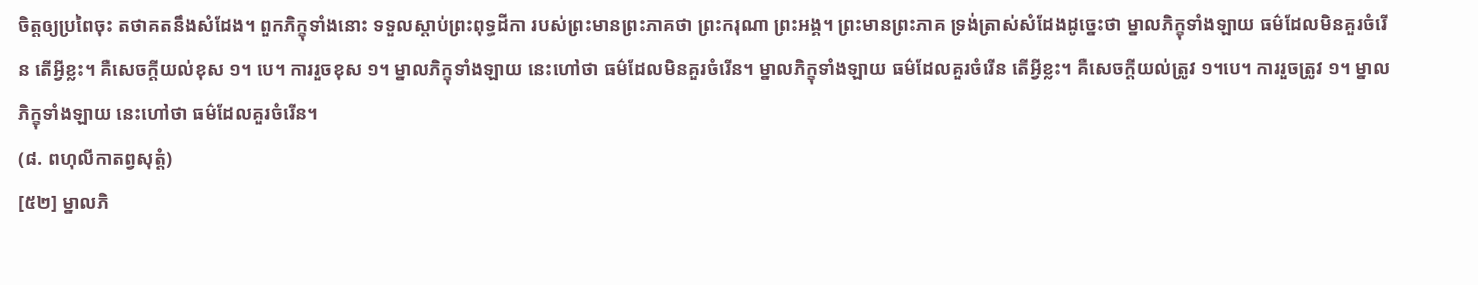ចិត្តឲ្យប្រពៃចុះ តថាគតនឹងសំដែង។ ពួកភិក្ខុទាំងនោះ ទទួលស្តាប់ព្រះពុទ្ធដីកា របស់ព្រះមានព្រះភាគថា ព្រះករុណា ព្រះអង្គ។ ព្រះមានព្រះភាគ ទ្រង់ត្រាស់សំដែងដូច្នេះថា ម្នាលភិក្ខុទាំងឡាយ ធម៌ដែលមិនគួរចំរើន តើអ្វីខ្លះ។ គឺសេចក្តីយល់ខុស ១។ បេ។ ការរួចខុស ១។ ម្នាលភិក្ខុទាំងឡាយ នេះហៅថា ធម៌ដែលមិនគួរចំរើន។ ម្នាលភិក្ខុទាំងឡាយ ធម៌ដែលគួរចំរើន តើអ្វីខ្លះ។ គឺសេចក្តីយល់ត្រូវ ១។បេ។ ការរួចត្រូវ ១។ ម្នាលភិក្ខុទាំងឡាយ នេះហៅថា ធម៌ដែលគួរចំរើន។
(៨. ពហុលីកាតព្វសុត្តំ)
[៥២] ម្នាលភិ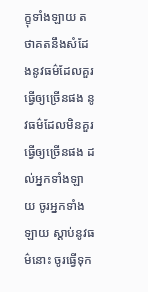ក្ខុទាំងឡាយ តថាគតនឹងសំដែងនូវធម៌ដែលគួរធ្វើឲ្យច្រើនផង នូវធម៌ដែលមិនគួរធ្វើឲ្យច្រើនផង ដល់អ្នកទាំងឡាយ ចូរអ្នកទាំងឡាយ ស្តាប់នូវធម៌នោះ ចូរធ្វើទុក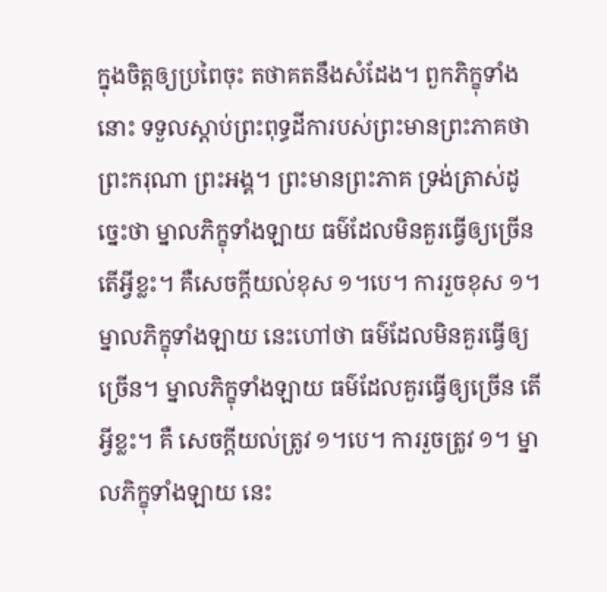ក្នុងចិត្តឲ្យប្រពៃចុះ តថាគតនឹងសំដែង។ ពួកភិក្ខុទាំងនោះ ទទួលស្តាប់ព្រះពុទ្ធដីការបស់ព្រះមានព្រះភាគថា ព្រះករុណា ព្រះអង្គ។ ព្រះមានព្រះភាគ ទ្រង់ត្រាស់ដូច្នេះថា ម្នាលភិក្ខុទាំងឡាយ ធម៌ដែលមិនគួរធ្វើឲ្យច្រើន តើអ្វីខ្លះ។ គឺសេចក្តីយល់ខុស ១។បេ។ ការរួចខុស ១។ ម្នាលភិក្ខុទាំងឡាយ នេះហៅថា ធម៌ដែលមិនគួរធ្វើឲ្យច្រើន។ ម្នាលភិក្ខុទាំងឡាយ ធម៌ដែលគួរធ្វើឲ្យច្រើន តើអ្វីខ្លះ។ គឺ សេចក្តីយល់ត្រូវ ១។បេ។ ការរួចត្រូវ ១។ ម្នាលភិក្ខុទាំងឡាយ នេះ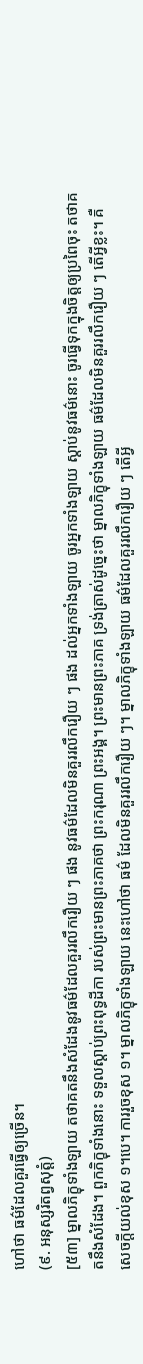ហៅថា ធម៌ដែលគួរធ្វើឲ្យច្រើន។
(៩. អនុស្សរិតព្វសុត្តំ)
[៥៣] ម្នាលភិក្ខុទាំងឡាយ តថាគតនឹងសំដែងនូវធម៌ដែលគួររលឹករឿយ ៗ ផង នូវធម៌ដែលមិនគួររលឹករឿយ ៗ ផង ដល់អ្នកទាំងឡាយ ចូរអ្នកទាំងឡាយ ស្តាប់នូវធម៌នោះ ចូរធ្វើទុកក្នុងចិត្តឲ្យប្រពៃចុះ តថាគតនឹងសំដែង។ ពួកភិក្ខុទាំងនោះ ទទួលស្តាប់ព្រះពុទ្ធដីកា របស់ព្រះមានព្រះភាគថា ព្រះករុណា ព្រះអង្គ។ ព្រះមានព្រះភាគ ទ្រង់ត្រាស់ដូច្នេះថា ម្នាលភិក្ខុទាំងឡាយ ធម៌ដែលមិនគួររលឹករឿយ ៗ តើអ្វីខ្លះ។ គឺសេចក្តីយល់ខុស ១។បេ។ ការរួចខុស ១។ ម្នាលភិក្ខុទាំងឡាយ នេះហៅថា ធម៌ ដែលមិនគួររលឹករឿយ ៗ។ ម្នាលភិក្ខុទាំងឡាយ ធម៌ដែលគួររលឹករឿយ ៗ តើអ្វី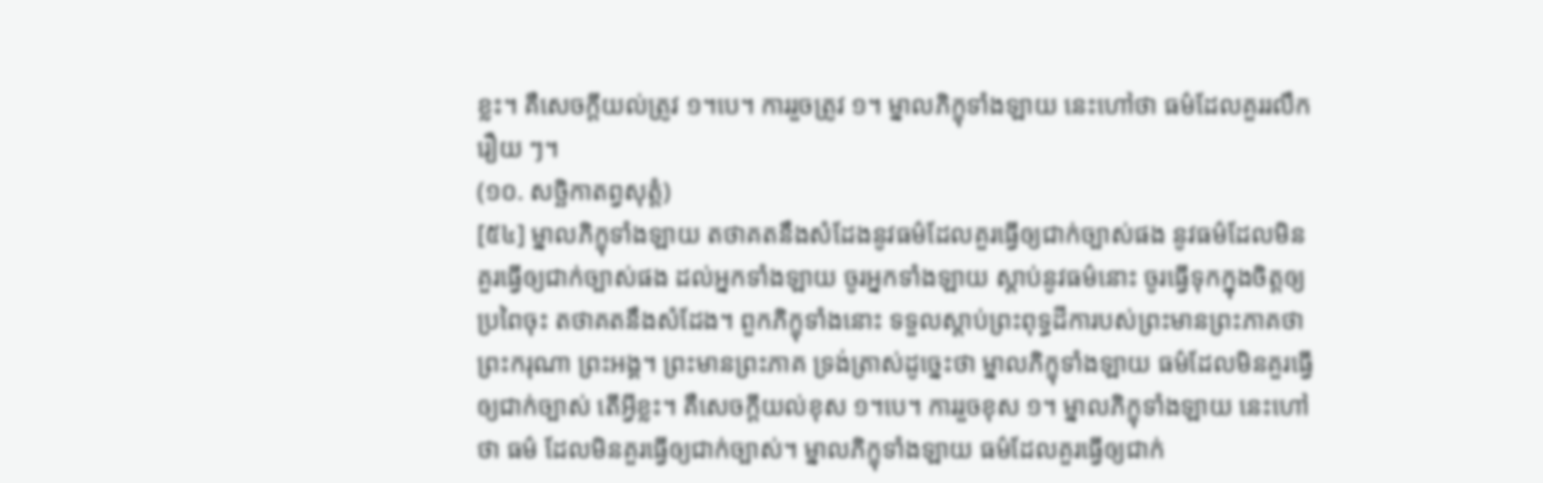ខ្លះ។ គឺសេចក្តីយល់ត្រូវ ១។បេ។ ការរួចត្រូវ ១។ ម្នាលភិក្ខុទាំងឡាយ នេះហៅថា ធម៌ដែលគួររលឹករឿយ ៗ។
(១០. សច្ឆិកាតព្វសុត្តំ)
[៥៤] ម្នាលភិក្ខុទាំងឡាយ តថាគតនឹងសំដែងនូវធម៌ដែលគួរធ្វើឲ្យជាក់ច្បាស់ផង នូវធម៌ដែលមិនគួរធ្វើឲ្យជាក់ច្បាស់ផង ដល់អ្នកទាំងឡាយ ចូរអ្នកទាំងឡាយ ស្តាប់នូវធម៌នោះ ចូរធ្វើទុកក្នុងចិត្តឲ្យប្រពៃចុះ តថាគតនឹងសំដែង។ ពួកភិក្ខុទាំងនោះ ទទួលស្តាប់ព្រះពុទ្ធដីការបស់ព្រះមានព្រះភាគថា ព្រះករុណា ព្រះអង្គ។ ព្រះមានព្រះភាគ ទ្រង់ត្រាស់ដូច្នេះថា ម្នាលភិក្ខុទាំងឡាយ ធម៌ដែលមិនគួរធ្វើឲ្យជាក់ច្បាស់ តើអ្វីខ្លះ។ គឺសេចក្តីយល់ខុស ១។បេ។ ការរួចខុស ១។ ម្នាលភិក្ខុទាំងឡាយ នេះហៅថា ធម៌ ដែលមិនគួរធ្វើឲ្យជាក់ច្បាស់។ ម្នាលភិក្ខុទាំងឡាយ ធម៌ដែលគួរធ្វើឲ្យជាក់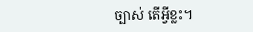ច្បាស់ តើអ្វីខ្លះ។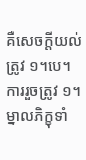គឺសេចក្តីយល់ត្រូវ ១។បេ។ ការរួចត្រូវ ១។ ម្នាលភិក្ខុទាំ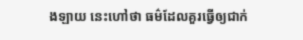ងឡាយ នេះហៅថា ធម៌ដែលគួរធ្វើឲ្យជាក់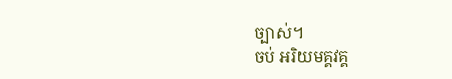ច្បាស់។
ចប់ អរិយមគ្គវគ្គ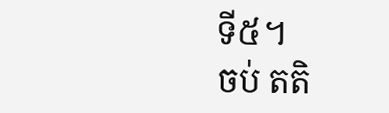ទី៥។
ចប់ តតិ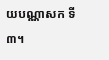យបណ្ណាសក ទី៣។